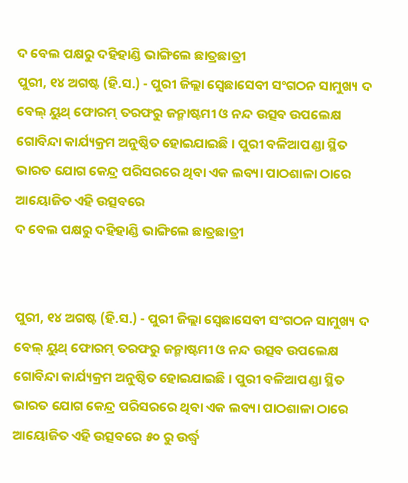ଦ ବେଲ ପକ୍ଷରୁ ଦହିହାଣ୍ଡି ଭାଙ୍ଗିଲେ ଛାତ୍ରଛାତ୍ରୀ
ପୁରୀ, ୧୪ ଅଗଷ୍ଟ (ହି.ସ.) - ପୁରୀ ଜିଲ୍ଲା ସ୍ୱେଛାସେବୀ ସଂଗଠନ ସାମୁଖ୍ୟ ଦ ବେଲ୍ ୟୁଥ୍ ଫୋରମ୍ ତରଫରୁ ଜନ୍ମାଷ୍ଟମୀ ଓ ନନ୍ଦ ଉତ୍ସବ ଉପଲେକ୍ଷ ଗୋବିନ୍ଦା କାର୍ଯ୍ୟକ୍ରମ ଅନୁଷ୍ଠିତ ହୋଇଯାଇଛି । ପୁରୀ ବଳିଆପଣ୍ଡା ସ୍ଥିତ ଭାରତ ଯୋଗ କେନ୍ଦ୍ର ପରିସରରେ ଥିବା ଏକ ଲବ୍ୟା ପାଠଶାଳା ଠାରେ ଆୟୋଜିତ ଏହି ଉତ୍ସବରେ
ଦ ବେଲ ପକ୍ଷରୁ ଦହିହାଣ୍ଡି ଭାଙ୍ଗିଲେ ଛାତ୍ରଛାତ୍ରୀ


ପୁରୀ, ୧୪ ଅଗଷ୍ଟ (ହି.ସ.) - ପୁରୀ ଜିଲ୍ଲା ସ୍ୱେଛାସେବୀ ସଂଗଠନ ସାମୁଖ୍ୟ ଦ ବେଲ୍ ୟୁଥ୍ ଫୋରମ୍ ତରଫରୁ ଜନ୍ମାଷ୍ଟମୀ ଓ ନନ୍ଦ ଉତ୍ସବ ଉପଲେକ୍ଷ ଗୋବିନ୍ଦା କାର୍ଯ୍ୟକ୍ରମ ଅନୁଷ୍ଠିତ ହୋଇଯାଇଛି । ପୁରୀ ବଳିଆପଣ୍ଡା ସ୍ଥିତ ଭାରତ ଯୋଗ କେନ୍ଦ୍ର ପରିସରରେ ଥିବା ଏକ ଲବ୍ୟା ପାଠଶାଳା ଠାରେ ଆୟୋଜିତ ଏହି ଉତ୍ସବରେ ୫୦ ରୁ ଉର୍ଦ୍ଧ୍ୱ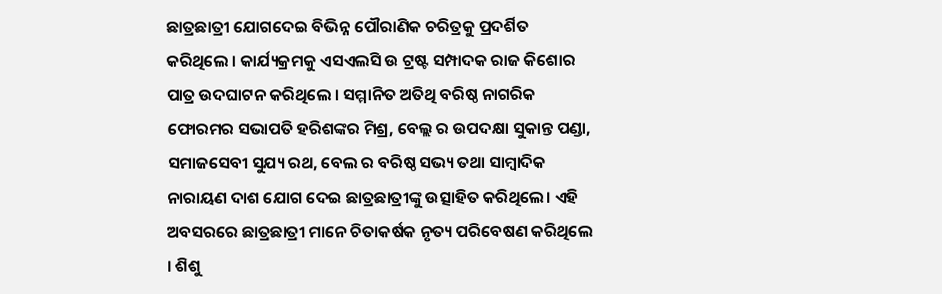ଛାତ୍ରଛାତ୍ରୀ ଯୋଗଦେଇ ବିଭିନ୍ନ ପୌରାଣିକ ଚରିତ୍ରକୁ ପ୍ରଦର୍ଶିତ କରିଥିଲେ । କାର୍ଯ୍ୟକ୍ରମକୁ ଏସଏଲସି ଉ ଟ୍ରଷ୍ଟ ସମ୍ପାଦକ ରାଜ କିଶୋର ପାତ୍ର ଉଦଘାଟନ କରିଥିଲେ । ସମ୍ମାନିତ ଅତିଥି ବରିଷ୍ଠ ନାଗରିକ ଫୋରମର ସଭାପତି ହରିଶଙ୍କର ମିଶ୍ର, ବେଲ୍ଲ ର ଉପଦକ୍ଷା ସୁକାନ୍ତ ପଣ୍ଡା, ସମାଜସେବୀ ସୁଯ୍ୟ ରଥ, ବେଲ ର ବରିଷ୍ଠ ସଭ୍ୟ ତଥା ସାମ୍ବାଦିକ ନାରାୟଣ ଦାଶ ଯୋଗ ଦେଇ ଛାତ୍ରଛାତ୍ରୀଙ୍କୁ ଉତ୍ସାହିତ କରିଥିଲେ। ଏହି ଅବସରରେ ଛାତ୍ରଛାତ୍ରୀ ମାନେ ଚିତାକର୍ଷକ ନୃତ୍ୟ ପରିବେଷଣ କରିଥିଲେ । ଶିଶୁ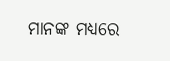ମାନଙ୍କ ମଧ୍ୟରେ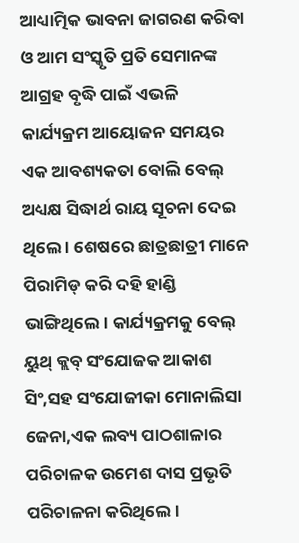ଆଧ୍ୟାତ୍ମିକ ଭାବନା ଜାଗରଣ କରିବା ଓ ଆମ ସଂସ୍କୃତି ପ୍ରତି ସେମାନଙ୍କ ଆଗ୍ରହ ବୃଦ୍ଧି ପାଇଁ ଏଭଳି କାର୍ଯ୍ୟକ୍ରମ ଆୟୋଜନ ସମୟର ଏକ ଆବଶ୍ୟକତା ବୋଲି ବେଲ୍ ଅଧ୍ୟକ୍ଷ ସିଦ୍ଧାର୍ଥ ରାୟ ସୂଚନା ଦେଇ ଥିଲେ । ଶେଷରେ ଛାତ୍ରଛାତ୍ରୀ ମାନେ ପିରାମିଡ୍ କରି ଦହି ହାଣ୍ଡି ଭାଙ୍ଗିଥିଲେ। କାର୍ଯ୍ୟକ୍ରମକୁ ବେଲ୍ ୟୁଥ୍ କ୍ଲବ୍ ସଂଯୋଜକ ଆକାଶ ସିଂ,ସହ ସଂଯୋଜୀକା ମୋନାଲିସା ଜେନା,ଏକ ଲବ୍ୟ ପାଠଶାଳାର ପରିଚାଳକ ଉମେଶ ଦାସ ପ୍ରଭୃତି ପରିଚାଳନା କରିଥିଲେ।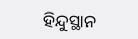ହିନ୍ଦୁସ୍ଥାନ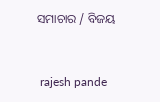ସମାଚାର / ବିଜୟ


 rajesh pande